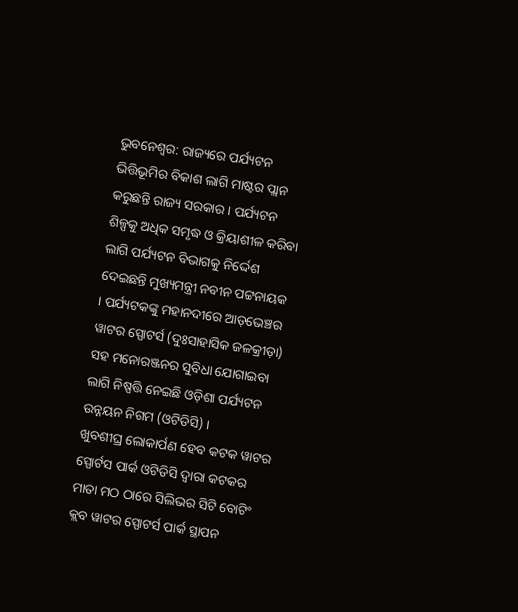ଭୁବନେଶ୍ବର: ରାଜ୍ୟରେ ପର୍ଯ୍ୟଟନ ଭିତ୍ତିଭୂମିର ବିକାଶ ଲାଗି ମାଷ୍ଟର ପ୍ଲାନ କରୁଛନ୍ତି ରାଜ୍ୟ ସରକାର । ପର୍ଯ୍ୟଟନ ଶିଳ୍ପକୁ ଅଧିକ ସମୃଦ୍ଧ ଓ କ୍ରିୟାଶୀଳ କରିବା ଲାଗି ପର୍ଯ୍ୟଟନ ବିଭାଗକୁ ନିର୍ଦ୍ଦେଶ ଦେଇଛନ୍ତି ମୁଖ୍ୟମନ୍ତ୍ରୀ ନବୀନ ପଟ୍ଟନାୟକ । ପର୍ଯ୍ୟଟକଙ୍କୁ ମହାନଦୀରେ ଆଡ଼ଭେଞ୍ଚର ୱାଟର ସ୍ପୋଟର୍ସ (ଦୁଃସାହାସିକ ଜଳକ୍ରୀଡ଼ା) ସହ ମନୋରଞ୍ଜନର ସୁବିଧା ଯୋଗାଇବା ଲାଗି ନିଷ୍ପତ୍ତି ନେଇଛି ଓଡ଼ିଶା ପର୍ଯ୍ୟଟନ ଉନ୍ନୟନ ନିଗମ (ଓଟିଡିସି) ।
ଖୁବଶୀଘ୍ର ଲୋକାର୍ପଣ ହେବ କଟକ ୱାଟର ସ୍ପୋର୍ଟସ ପାର୍କ ଓଟିଡିସି ଦ୍ୱାରା କଟକର ମାତା ମଠ ଠାରେ ସିଲିଭର ସିଟି ବୋଟିଂ କ୍ଲବ ୱାଟର ସ୍ପୋଟର୍ସ ପାର୍କ ସ୍ଥାପନ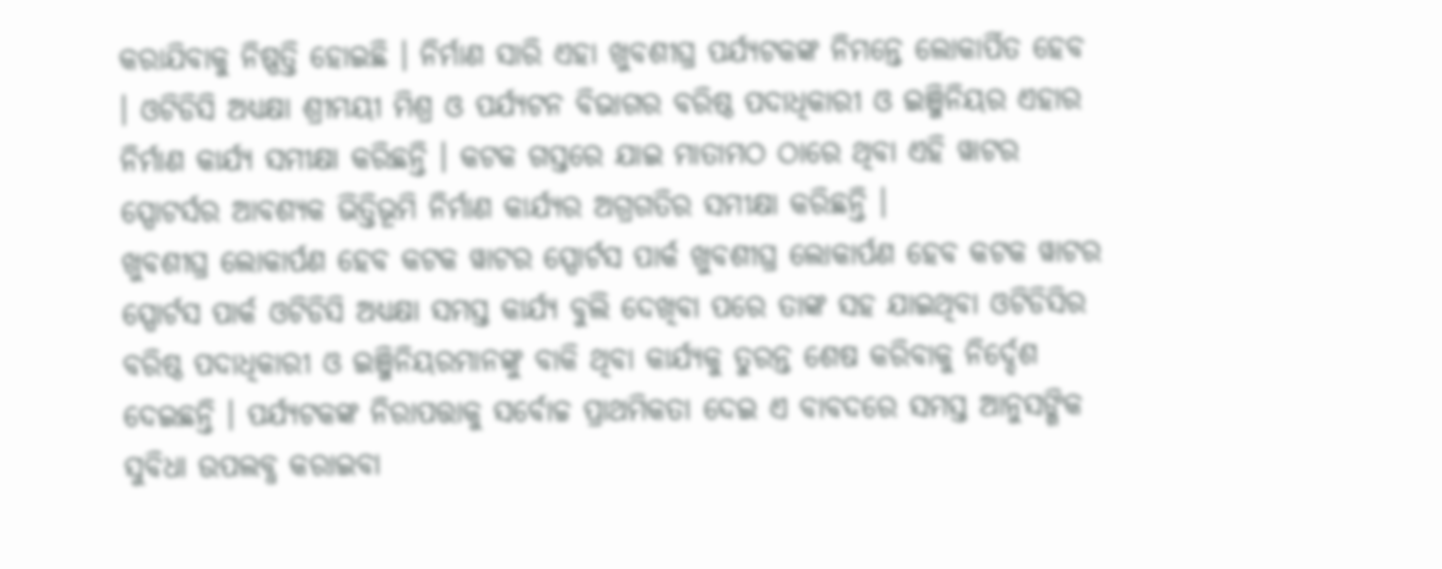କରାଯିବାକୁ ନିଷ୍ପତ୍ତି ହୋଇଛି । ନିର୍ମାଣ ସାରି ଏହା ଖୁବଶୀଘ୍ର ପର୍ଯ୍ୟଟକଙ୍କ ନିମନ୍ତେ ଲୋକାର୍ପିତ ହେବ । ଓଟିଡିସି ଅଧ୍ୟକ୍ଷା ଶ୍ରୀମୟୀ ମିଶ୍ର ଓ ପର୍ଯ୍ୟଟନ ବିଭାଗର ବରିଷ୍ଠ ପଦାଧିକାରୀ ଓ ଇଞ୍ଜିନିୟର ଏହାର ନିର୍ମାଣ କାର୍ଯ୍ୟ ସମୀକ୍ଷା କରିଛନ୍ତି । କଟକ ଗସ୍ତରେ ଯାଇ ମାତାମଠ ଠାରେ ଥିବା ଏହି ୱାଟର ସ୍ପୋଟର୍ସର ଆବଶ୍ୟକ ଭିତ୍ତିଭୂମି ନିର୍ମାଣ କାର୍ଯ୍ୟର ଅଗ୍ରଗତିର ସମୀକ୍ଷା କରିଛନ୍ତି ।
ଖୁବଶୀଘ୍ର ଲୋକାର୍ପଣ ହେବ କଟକ ୱାଟର ସ୍ପୋର୍ଟସ ପାର୍କ ଖୁବଶୀଘ୍ର ଲୋକାର୍ପଣ ହେବ କଟକ ୱାଟର ସ୍ପୋର୍ଟସ ପାର୍କ ଓଟିଡିସି ଅଧ୍ୟକ୍ଷା ସମସ୍ତ କାର୍ଯ୍ୟ ବୁଲି ଦେଖିବା ପରେ ତାଙ୍କ ସହ ଯାଇଥିବା ଓଟିଡିସିର ବରିଷ୍ଠ ପଦାଧିକାରୀ ଓ ଇଞ୍ଜିନିୟରମାନଙ୍କୁ ବାକି ଥିବା କାର୍ଯ୍ୟକୁ ତୁରନ୍ତ ଶେଷ କରିବାକୁ ନିର୍ଦ୍ଦେଶ ଦେଇଛନ୍ତି । ପର୍ଯ୍ୟଟକଙ୍କ ନିରାପତ୍ତାକୁ ସର୍ବୋଚ୍ଚ ପ୍ରାଥମିକତା ଦେଇ ଏ ବାବଦରେ ସମସ୍ତ ଆନୁସଙ୍ଗିକ ସୁବିଧା ଉପଲବ୍ଧ କରାଇବା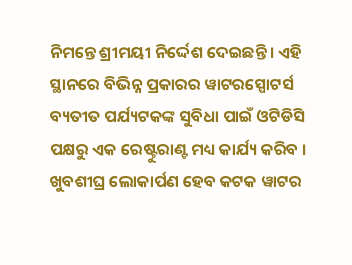ନିମନ୍ତେ ଶ୍ରୀମୟୀ ନିର୍ଦ୍ଦେଶ ଦେଇଛନ୍ତି । ଏହି ସ୍ଥାନରେ ବିଭିନ୍ନ ପ୍ରକାରର ୱାଟରସ୍ପୋଟର୍ସ ବ୍ୟତୀତ ପର୍ଯ୍ୟଟକଙ୍କ ସୁବିଧା ପାଇଁ ଓଟିଡିସି ପକ୍ଷରୁ ଏକ ରେଷ୍ଟୁରାଣ୍ଟ ମଧ୍ୟ କାର୍ଯ୍ୟ କରିବ ।
ଖୁବଶୀଘ୍ର ଲୋକାର୍ପଣ ହେବ କଟକ ୱାଟର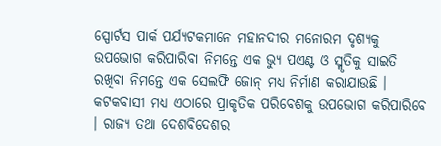ସ୍ପୋର୍ଟସ ପାର୍କ ପର୍ଯ୍ୟଟକମାନେ ମହାନଦୀର ମନୋରମ ଦୃଶ୍ୟକୁ ଉପଭୋଗ କରିପାରିବା ନିମନ୍ତେ ଏକ ଭ୍ୟୁ ପଏଣ୍ଟ ଓ ସ୍ମୃତିକୁ ସାଇତି ରଖିବା ନିମନ୍ତେ ଏକ ସେଲଫି ଜୋନ୍ ମଧ୍ୟ ନିର୍ମାଣ କରାଯାଉଛି । କଟକବାସୀ ମଧ୍ୟ ଏଠାରେ ପ୍ରାକୃତିକ ପରିବେଶକୁ ଉପଭୋଗ କରିପାରିବେ । ରାଜ୍ୟ ତଥା ଦେଶବିଦେଶର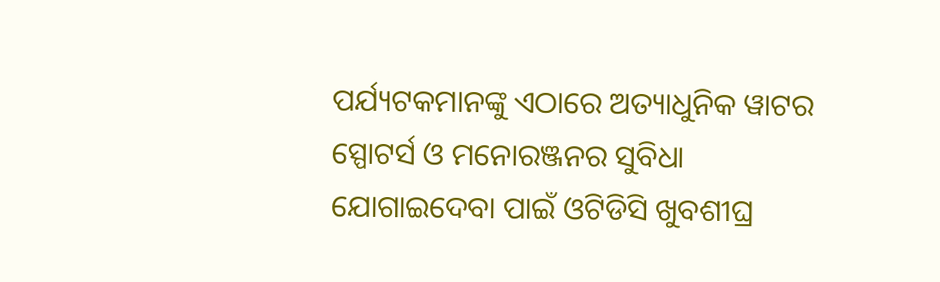ପର୍ଯ୍ୟଟକମାନଙ୍କୁ ଏଠାରେ ଅତ୍ୟାଧୁନିକ ୱାଟର ସ୍ପୋଟର୍ସ ଓ ମନୋରଞ୍ଜନର ସୁବିଧା ଯୋଗାଇଦେବା ପାଇଁ ଓଟିଡିସି ଖୁବଶୀଘ୍ର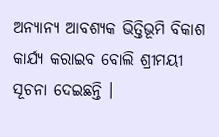ଅନ୍ୟାନ୍ୟ ଆବଶ୍ୟକ ଭିତ୍ତିଭୂମି ବିକାଶ କାର୍ଯ୍ୟ କରାଇବ ବୋଲି ଶ୍ରୀମୟୀ ସୂଚନା ଦେଇଛନ୍ତି ।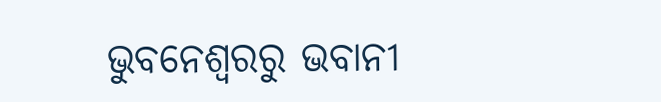ଭୁବନେଶ୍ବରରୁ ଭବାନୀ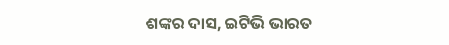ଶଙ୍କର ଦାସ, ଇଟିଭି ଭାରତ